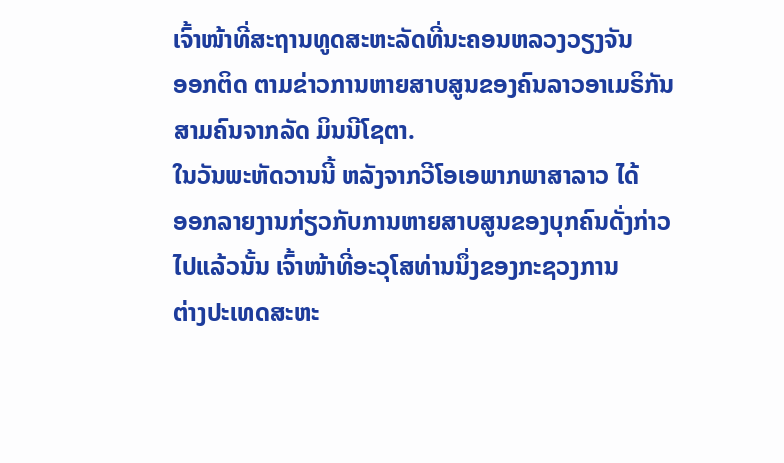ເຈົ້າໜ້າທີ່ສະຖານທູດສະຫະລັດທີ່ນະຄອນຫລວງວຽງຈັນ
ອອກຕິດ ຕາມຂ່າວການຫາຍສາບສູນຂອງຄົນລາວອາເມຣິກັນ
ສາມຄົນຈາກລັດ ມິນນີໂຊຕາ.
ໃນວັນພະຫັດວານນີ້ ຫລັງຈາກວີໂອເອພາກພາສາລາວ ໄດ້
ອອກລາຍງານກ່ຽວກັບການຫາຍສາບສູນຂອງບຸກຄົນດັ່ງກ່າວ
ໄປແລ້ວນັ້ນ ເຈົ້າໜ້າທີ່ອະວຸໂສທ່ານນຶ່ງຂອງກະຊວງການ
ຕ່າງປະເທດສະຫະ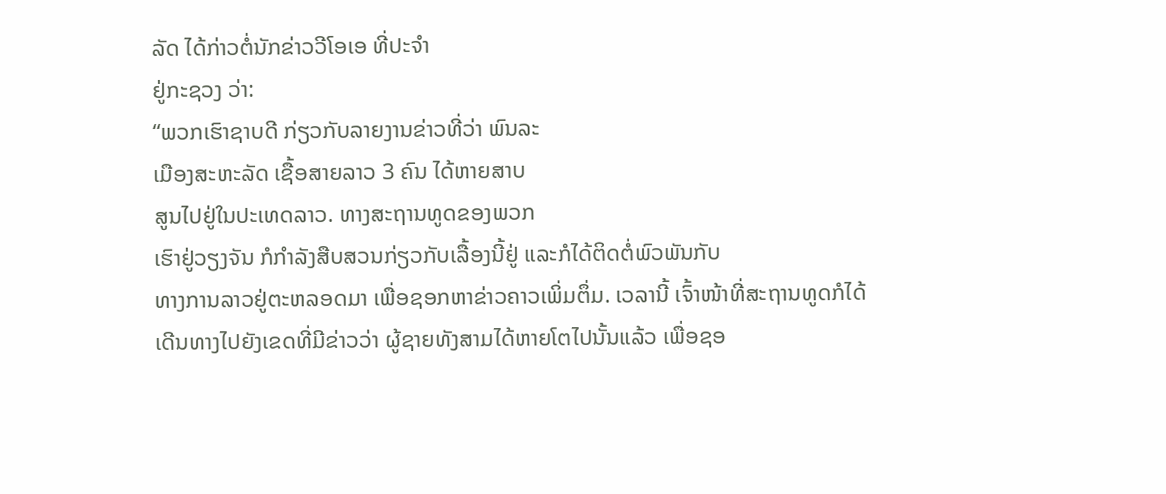ລັດ ໄດ້ກ່າວຕໍ່ນັກຂ່າວວີໂອເອ ທີ່ປະຈໍາ
ຢູ່ກະຊວງ ວ່າ:
“ພວກເຮົາຊາບດີ ກ່ຽວກັບລາຍງານຂ່າວທີ່ວ່າ ພົນລະ
ເມືອງສະຫະລັດ ເຊື້ອສາຍລາວ 3 ຄົນ ໄດ້ຫາຍສາບ
ສູນໄປຢູ່ໃນປະເທດລາວ. ທາງສະຖານທູດຂອງພວກ
ເຮົາຢູ່ວຽງຈັນ ກໍກໍາລັງສືບສວນກ່ຽວກັບເລື້ອງນີ້ຢູ່ ແລະກໍໄດ້ຕິດຕໍ່ພົວພັນກັບ
ທາງການລາວຢູ່ຕະຫລອດມາ ເພື່ອຊອກຫາຂ່າວຄາວເພິ່ມຕຶ່ມ. ເວລານີ້ ເຈົ້າໜ້າທີ່ສະຖານທູດກໍໄດ້ເດີນທາງໄປຍັງເຂດທີ່ມີຂ່າວວ່າ ຜູ້ຊາຍທັງສາມໄດ້ຫາຍໂຕໄປນັ້ນແລ້ວ ເພື່ອຊອ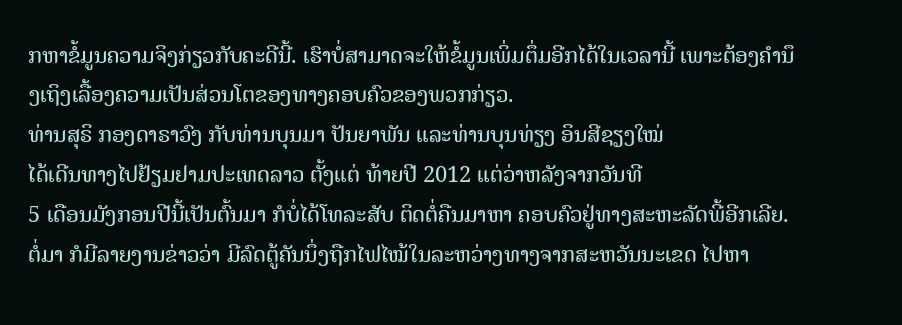ກຫາຂໍ້ມູນຄວາມຈິງກ່ຽວກັບຄະດີນີ້. ເຮົາບໍ່ສາມາດຈະໃຫ້ຂໍ້ມູນເພິ່ມຕຶ່ມອີກໄດ້ໃນເວລານີ້ ເພາະຕ້ອງຄໍານຶງເຖິງເລື້ອງຄວາມເປັນສ່ວນໂຕຂອງທາງຄອບຄົວຂອງພວກກ່ຽວ.
ທ່ານສຸຣິ ກອງດາຣາວົງ ກັບທ່ານບຸນມາ ປັນຍາພັນ ແລະທ່ານບຸນທ່ຽງ ອິນສີຊຽງໃໝ່
ໄດ້ເດີນທາງໄປຢ້ຽມຢາມປະເທດລາວ ຕັ້ງແຕ່ ທ້າຍປີ 2012 ແຕ່ວ່າຫລັງຈາກວັນທີ
5 ເດືອນມັງກອນປີນີ້ເປັນຕົ້ນມາ ກໍບໍ່ໄດ້ໂທລະສັບ ຕິດຕໍ່ຄືນມາຫາ ຄອບຄົວຢູ່ທາງສະຫະລັດພີ້ອີກເລີຍ.
ຕໍ່ມາ ກໍມີລາຍງານຂ່າວວ່າ ມີລົດຕູ້ຄັນນຶ່ງຖືກໄຟໄໝ້ໃນລະຫວ່າງທາງຈາກສະຫວັນນະເຂດ ໄປຫາ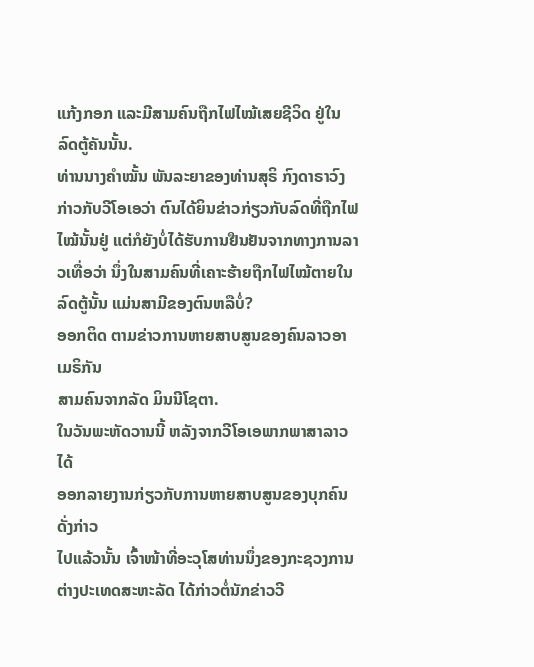ແກ້ງກອກ ແລະມີສາມຄົນຖືກໄຟໄໝ້ເສຍຊີວິດ ຢູ່ໃນລົດຕູ້ຄັນນັ້ນ.
ທ່ານນາງຄໍາໝັ້ນ ພັນລະຍາຂອງທ່ານສຸຣິ ກົງດາຣາວົງ ກ່າວກັບວີໂອເອວ່າ ຕົນໄດ້ຍິນຂ່າວກ່ຽວກັບລົດທີ່ຖືກໄຟໄໝ້ນັ້ນຢູ່ ແຕ່ກໍຍັງບໍ່ໄດ້ຮັບການຢືນຢັນຈາກທາງການລາວເທື່ອວ່າ ນຶ່ງໃນສາມຄົນທີ່ເຄາະຮ້າຍຖືກໄຟໄໝ້ຕາຍໃນລົດຕູ້ນັ້ນ ແມ່ນສາມີຂອງຕົນຫລືບໍ່?
ອອກຕິດ ຕາມຂ່າວການຫາຍສາບສູນຂອງຄົນລາວອາເມຣິກັນ
ສາມຄົນຈາກລັດ ມິນນີໂຊຕາ.
ໃນວັນພະຫັດວານນີ້ ຫລັງຈາກວີໂອເອພາກພາສາລາວ ໄດ້
ອອກລາຍງານກ່ຽວກັບການຫາຍສາບສູນຂອງບຸກຄົນດັ່ງກ່າວ
ໄປແລ້ວນັ້ນ ເຈົ້າໜ້າທີ່ອະວຸໂສທ່ານນຶ່ງຂອງກະຊວງການ
ຕ່າງປະເທດສະຫະລັດ ໄດ້ກ່າວຕໍ່ນັກຂ່າວວີ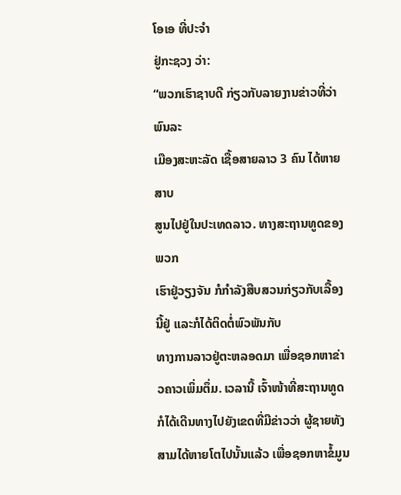ໂອເອ ທີ່ປະຈໍາ
ຢູ່ກະຊວງ ວ່າ:
“ພວກເຮົາຊາບດີ ກ່ຽວກັບລາຍງານຂ່າວທີ່ວ່າ ພົນລະ
ເມືອງສະຫະລັດ ເຊື້ອສາຍລາວ 3 ຄົນ ໄດ້ຫາຍສາບ
ສູນໄປຢູ່ໃນປະເທດລາວ. ທາງສະຖານທູດຂອງພວກ
ເຮົາຢູ່ວຽງຈັນ ກໍກໍາລັງສືບສວນກ່ຽວກັບເລື້ອງນີ້ຢູ່ ແລະກໍໄດ້ຕິດຕໍ່ພົວພັນກັບ
ທາງການລາວຢູ່ຕະຫລອດມາ ເພື່ອຊອກຫາຂ່າວຄາວເພິ່ມຕຶ່ມ. ເວລານີ້ ເຈົ້າໜ້າທີ່ສະຖານທູດກໍໄດ້ເດີນທາງໄປຍັງເຂດທີ່ມີຂ່າວວ່າ ຜູ້ຊາຍທັງສາມໄດ້ຫາຍໂຕໄປນັ້ນແລ້ວ ເພື່ອຊອກຫາຂໍ້ມູນ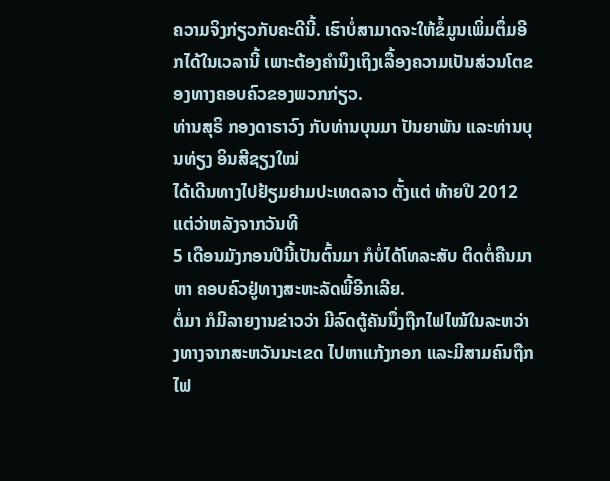ຄວາມຈິງກ່ຽວກັບຄະດີນີ້. ເຮົາບໍ່ສາມາດຈະໃຫ້ຂໍ້ມູນເພິ່ມຕຶ່ມອີກໄດ້ໃນເວລານີ້ ເພາະຕ້ອງຄໍານຶງເຖິງເລື້ອງຄວາມເປັນສ່ວນໂຕຂອງທາງຄອບຄົວຂອງພວກກ່ຽວ.
ທ່ານສຸຣິ ກອງດາຣາວົງ ກັບທ່ານບຸນມາ ປັນຍາພັນ ແລະທ່ານບຸນທ່ຽງ ອິນສີຊຽງໃໝ່
ໄດ້ເດີນທາງໄປຢ້ຽມຢາມປະເທດລາວ ຕັ້ງແຕ່ ທ້າຍປີ 2012 ແຕ່ວ່າຫລັງຈາກວັນທີ
5 ເດືອນມັງກອນປີນີ້ເປັນຕົ້ນມາ ກໍບໍ່ໄດ້ໂທລະສັບ ຕິດຕໍ່ຄືນມາຫາ ຄອບຄົວຢູ່ທາງສະຫະລັດພີ້ອີກເລີຍ.
ຕໍ່ມາ ກໍມີລາຍງານຂ່າວວ່າ ມີລົດຕູ້ຄັນນຶ່ງຖືກໄຟໄໝ້ໃນລະຫວ່າງທາງຈາກສະຫວັນນະເຂດ ໄປຫາແກ້ງກອກ ແລະມີສາມຄົນຖືກໄຟ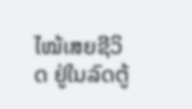ໄໝ້ເສຍຊີວິດ ຢູ່ໃນລົດຕູ້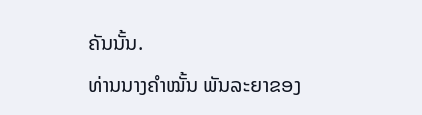ຄັນນັ້ນ.
ທ່ານນາງຄໍາໝັ້ນ ພັນລະຍາຂອງ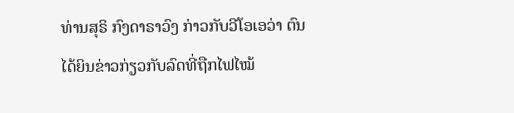ທ່ານສຸຣິ ກົງດາຣາວົງ ກ່າວກັບວີໂອເອວ່າ ຕົນໄດ້ຍິນຂ່າວກ່ຽວກັບລົດທີ່ຖືກໄຟໄໝ້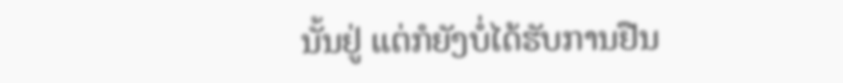ນັ້ນຢູ່ ແຕ່ກໍຍັງບໍ່ໄດ້ຮັບການຢືນ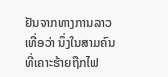ຢັນຈາກທາງການລາວເທື່ອວ່າ ນຶ່ງໃນສາມຄົນທີ່ເຄາະຮ້າຍຖືກໄຟ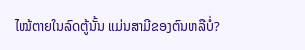ໄໝ້ຕາຍໃນລົດຕູ້ນັ້ນ ແມ່ນສາມີຂອງຕົນຫລືບໍ່?